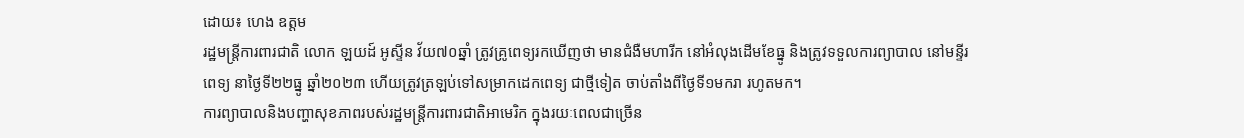ដោយ៖ ហេង ឧត្តម
រដ្ឋមន្ត្រីការពារជាតិ លោក ឡយដ៍ អូស្ទីន វ័យ៧០ឆ្នាំ ត្រូវគ្រូពេទ្យរកឃើញថា មានជំងឺមហារីក នៅអំលុងដើមខែធ្នូ និងត្រូវទទួលការព្យាបាល នៅមន្ទីរពេទ្យ នាថ្ងៃទី២២ធ្នូ ឆ្នាំ២០២៣ ហើយត្រូវត្រឡប់ទៅសម្រាកដេកពេទ្យ ជាថ្មីទៀត ចាប់តាំងពីថ្ងៃទី១មករា រហូតមក។
ការព្យាបាលនិងបញ្ហាសុខភាពរបស់រដ្ឋមន្ត្រីការពារជាតិអាមេរិក ក្នុងរយៈពេលជាច្រើន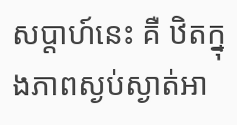សប្តាហ៍នេះ គឺ ឋិតក្នុងភាពស្ងប់ស្ងាត់អា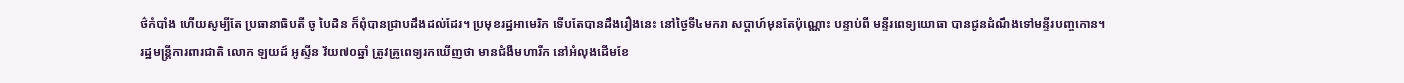ថ៌កំបាំង ហើយសូម្បីតែ ប្រធានាធិបតី ចូ បៃដិន ក៏ពុំបានជ្រាបដឹងដល់ដែរ។ ប្រមុខរដ្ឋអាមេរិក ទើបតែបានដឹងរឿងនេះ នៅថ្ងៃទី៤មករា សប្តាហ៍មុនតែប៉ុណ្ណោះ បន្ទាប់ពី មន្ទីរពេទ្យយោធា បានជូនដំណឹងទៅមន្ទីរបញ្ចកោន។
រដ្ឋមន្ត្រីការពារជាតិ លោក ឡយដ៍ អូស្ទីន វ័យ៧០ឆ្នាំ ត្រូវគ្រូពេទ្យរកឃើញថា មានជំងឺមហារីក នៅអំលុងដើមខែ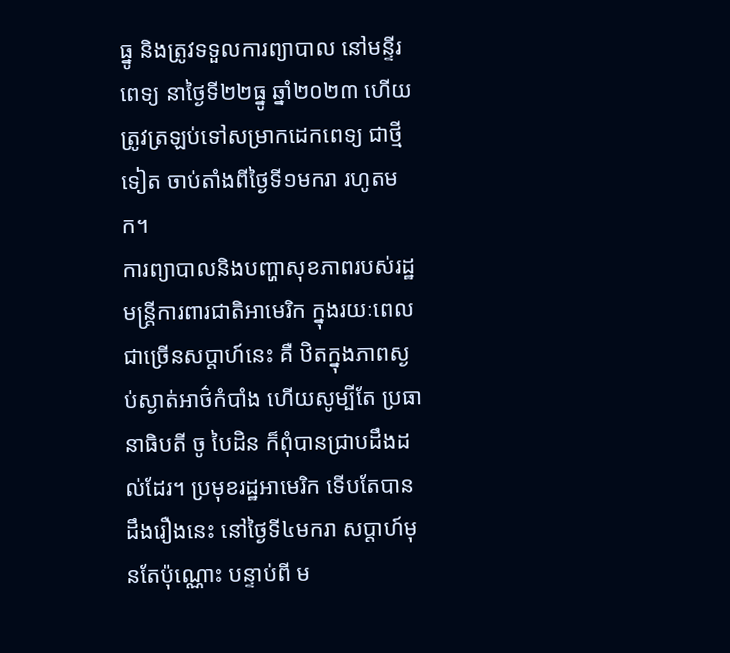ធ្នូ និងត្រូវទទួលការព្យាបាល នៅមន្ទីរពេទ្យ នាថ្ងៃទី២២ធ្នូ ឆ្នាំ២០២៣ ហើយត្រូវត្រឡប់ទៅសម្រាកដេកពេទ្យ ជាថ្មីទៀត ចាប់តាំងពីថ្ងៃទី១មករា រហូតមក។
ការព្យាបាលនិងបញ្ហាសុខភាពរបស់រដ្ឋមន្ត្រីការពារជាតិអាមេរិក ក្នុងរយៈពេលជាច្រើនសប្តាហ៍នេះ គឺ ឋិតក្នុងភាពស្ងប់ស្ងាត់អាថ៌កំបាំង ហើយសូម្បីតែ ប្រធានាធិបតី ចូ បៃដិន ក៏ពុំបានជ្រាបដឹងដល់ដែរ។ ប្រមុខរដ្ឋអាមេរិក ទើបតែបានដឹងរឿងនេះ នៅថ្ងៃទី៤មករា សប្តាហ៍មុនតែប៉ុណ្ណោះ បន្ទាប់ពី ម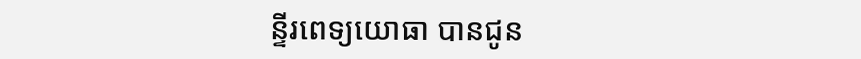ន្ទីរពេទ្យយោធា បានជូន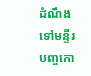ដំណឹងទៅមន្ទីរបញ្ចកោ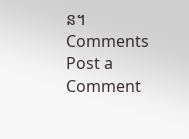ន។
Comments
Post a Comment